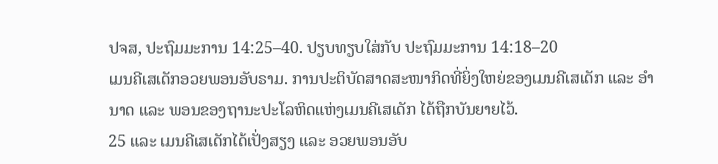ປຈສ, ປະຖົມມະການ 14:25–40. ປຽບທຽບໃສ່ກັບ ປະຖົມມະການ 14:18–20
ເມນຄີເສເດັກອວຍພອນອັບຣາມ. ການປະຕິບັດສາດສະໜາກິດທີ່ຍິ່ງໃຫຍ່ຂອງເມນຄີເສເດັກ ແລະ ອຳນາດ ແລະ ພອນຂອງຖານະປະໂລຫິດແຫ່ງເມນຄີເສເດັກ ໄດ້ຖືກບັນຍາຍໄວ້.
25 ແລະ ເມນຄີເສເດັກໄດ້ເປັ່ງສຽງ ແລະ ອວຍພອນອັບ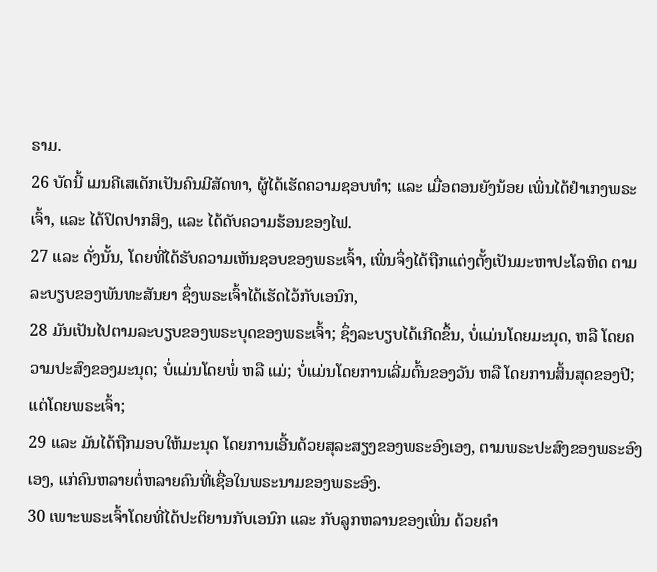ຣາມ.
26 ບັດນີ້ ເມນຄີເສເດັກເປັນຄົນມີສັດທາ, ຜູ້ໄດ້ເຮັດຄວາມຊອບທຳ; ແລະ ເມື່ອຕອນຍັງນ້ອຍ ເພິ່ນໄດ້ຢຳເກງພຣະເຈົ້າ, ແລະ ໄດ້ປິດປາກສິງ, ແລະ ໄດ້ດັບຄວາມຮ້ອນຂອງໄຟ.
27 ແລະ ດັ່ງນັ້ນ, ໂດຍທີ່ໄດ້ຮັບຄວາມເຫັນຊອບຂອງພຣະເຈົ້າ, ເພິ່ນຈຶ່ງໄດ້ຖືກແຕ່ງຕັ້ງເປັນມະຫາປະໂລຫິດ ຕາມລະບຽບຂອງພັນທະສັນຍາ ຊຶ່ງພຣະເຈົ້າໄດ້ເຮັດໄວ້ກັບເອນົກ,
28 ມັນເປັນໄປຕາມລະບຽບຂອງພຣະບຸດຂອງພຣະເຈົ້າ; ຊຶ່ງລະບຽບໄດ້ເກີດຂຶ້ນ, ບໍ່ແມ່ນໂດຍມະນຸດ, ຫລື ໂດຍຄວາມປະສົງຂອງມະນຸດ; ບໍ່ແມ່ນໂດຍພໍ່ ຫລື ແມ່; ບໍ່ແມ່ນໂດຍການເລີ່ມຕົ້ນຂອງວັນ ຫລື ໂດຍການສິ້ນສຸດຂອງປີ; ແຕ່ໂດຍພຣະເຈົ້າ;
29 ແລະ ມັນໄດ້ຖືກມອບໃຫ້ມະນຸດ ໂດຍການເອີ້ນດ້ວຍສຸລະສຽງຂອງພຣະອົງເອງ, ຕາມພຣະປະສົງຂອງພຣະອົງເອງ, ແກ່ຄົນຫລາຍຕໍ່ຫລາຍຄົນທີ່ເຊື່ອໃນພຣະນາມຂອງພຣະອົງ.
30 ເພາະພຣະເຈົ້າໂດຍທີ່ໄດ້ປະຕິຍານກັບເອນົກ ແລະ ກັບລູກຫລານຂອງເພິ່ນ ດ້ວຍຄຳ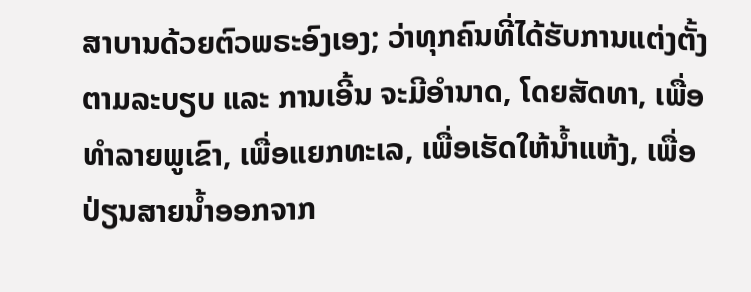ສາບານດ້ວຍຕົວພຣະອົງເອງ; ວ່າທຸກຄົນທີ່ໄດ້ຮັບການແຕ່ງຕັ້ງຕາມລະບຽບ ແລະ ການເອີ້ນ ຈະມີອຳນາດ, ໂດຍສັດທາ, ເພື່ອທຳລາຍພູເຂົາ, ເພື່ອແຍກທະເລ, ເພື່ອເຮັດໃຫ້ນ້ຳແຫ້ງ, ເພື່ອປ່ຽນສາຍນ້ຳອອກຈາກ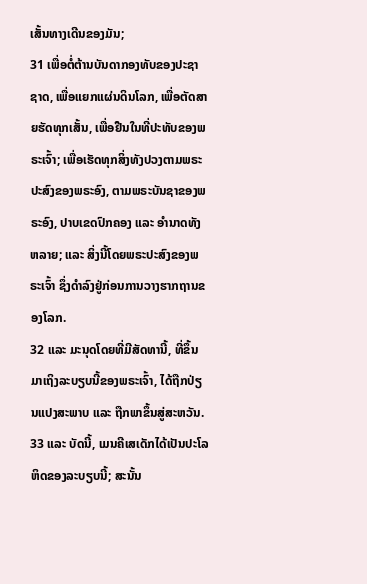ເສັ້ນທາງເດີນຂອງມັນ;
31 ເພື່ອຕໍ່ຕ້ານບັນດາກອງທັບຂອງປະຊາຊາດ, ເພື່ອແຍກແຜ່ນດິນໂລກ, ເພື່ອຕັດສາຍຮັດທຸກເສັ້ນ, ເພື່ອຢືນໃນທີ່ປະທັບຂອງພຣະເຈົ້າ; ເພື່ອເຮັດທຸກສິ່ງທັງປວງຕາມພຣະປະສົງຂອງພຣະອົງ, ຕາມພຣະບັນຊາຂອງພຣະອົງ, ປາບເຂດປົກຄອງ ແລະ ອຳນາດທັງຫລາຍ; ແລະ ສິ່ງນີ້ໂດຍພຣະປະສົງຂອງພຣະເຈົ້າ ຊຶ່ງດຳລົງຢູ່ກ່ອນການວາງຮາກຖານຂອງໂລກ.
32 ແລະ ມະນຸດໂດຍທີ່ມີສັດທານີ້, ທີ່ຂຶ້ນມາເຖິງລະບຽບນີ້ຂອງພຣະເຈົ້າ, ໄດ້ຖືກປ່ຽນແປງສະພາບ ແລະ ຖືກພາຂຶ້ນສູ່ສະຫວັນ.
33 ແລະ ບັດນີ້, ເມນຄີເສເດັກໄດ້ເປັນປະໂລຫິດຂອງລະບຽບນີ້; ສະນັ້ນ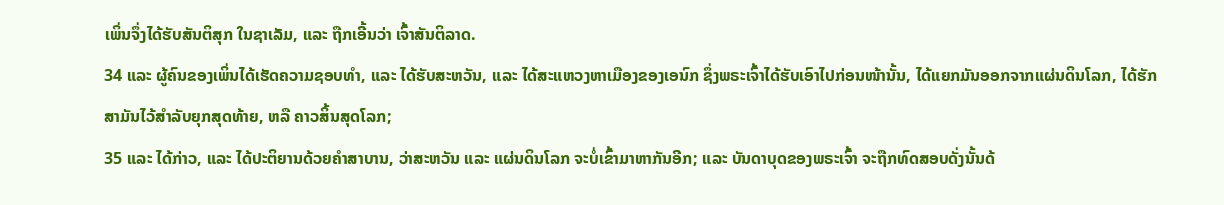ເພິ່ນຈຶ່ງໄດ້ຮັບສັນຕິສຸກ ໃນຊາເລັມ, ແລະ ຖືກເອີ້ນວ່າ ເຈົ້າສັນຕິລາດ.
34 ແລະ ຜູ້ຄົນຂອງເພິ່ນໄດ້ເຮັດຄວາມຊອບທຳ, ແລະ ໄດ້ຮັບສະຫວັນ, ແລະ ໄດ້ສະແຫວງຫາເມືອງຂອງເອນົກ ຊຶ່ງພຣະເຈົ້າໄດ້ຮັບເອົາໄປກ່ອນໜ້ານັ້ນ, ໄດ້ແຍກມັນອອກຈາກແຜ່ນດິນໂລກ, ໄດ້ຮັກສາມັນໄວ້ສຳລັບຍຸກສຸດທ້າຍ, ຫລື ຄາວສິ້ນສຸດໂລກ;
35 ແລະ ໄດ້ກ່າວ, ແລະ ໄດ້ປະຕິຍານດ້ວຍຄຳສາບານ, ວ່າສະຫວັນ ແລະ ແຜ່ນດິນໂລກ ຈະບໍ່ເຂົ້າມາຫາກັນອີກ; ແລະ ບັນດາບຸດຂອງພຣະເຈົ້າ ຈະຖືກທົດສອບດັ່ງນັ້ນດ້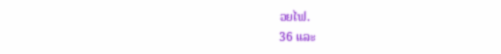ວຍໄຟ.
36 ແລະ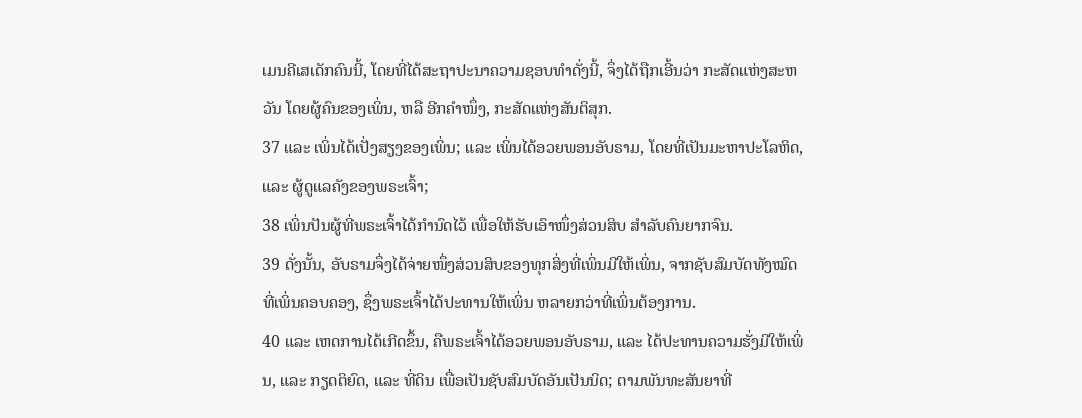ເມນຄີເສເດັກຄົນນີ້, ໂດຍທີ່ໄດ້ສະຖາປະນາຄວາມຊອບທຳດັ່ງນີ້, ຈຶ່ງໄດ້ຖືກເອີ້ນວ່າ ກະສັດແຫ່ງສະຫວັນ ໂດຍຜູ້ຄົນຂອງເພິ່ນ, ຫລື ອີກຄຳໜຶ່ງ, ກະສັດແຫ່ງສັນຕິສຸກ.
37 ແລະ ເພິ່ນໄດ້ເປັ່ງສຽງຂອງເພິ່ນ; ແລະ ເພິ່ນໄດ້ອວຍພອນອັບຣາມ, ໂດຍທີ່ເປັນມະຫາປະໂລຫິດ, ແລະ ຜູ້ດູແລຄັງຂອງພຣະເຈົ້າ;
38 ເພິ່ນປັນຜູ້ທີ່ພຣະເຈົ້າໄດ້ກຳນົດໄວ້ ເພື່ອໃຫ້ຮັບເອົາໜຶ່ງສ່ວນສິບ ສຳລັບຄົນຍາກຈົນ.
39 ດັ່ງນັ້ນ, ອັບຣາມຈຶ່ງໄດ້ຈ່າຍໜຶ່ງສ່ວນສິບຂອງທຸກສິ່ງທີ່ເພິ່ນມີໃຫ້ເພິ່ນ, ຈາກຊັບສົມບັດທັງໝົດທີ່ເພິ່ນຄອບຄອງ, ຊຶ່ງພຣະເຈົ້າໄດ້ປະທານໃຫ້ເພິ່ນ ຫລາຍກວ່າທີ່ເພິ່ນຕ້ອງການ.
40 ແລະ ເຫດການໄດ້ເກີດຂຶ້ນ, ຄືພຣະເຈົ້າໄດ້ອວຍພອນອັບຣາມ, ແລະ ໄດ້ປະທານຄວາມຮັ່ງມີໃຫ້ເພິ່ນ, ແລະ ກຽດຕິຍົດ, ແລະ ທີ່ດິນ ເພື່ອເປັນຊັບສົມບັດອັນເປັນນິດ; ຕາມພັນທະສັນຍາທີ່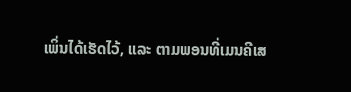ເພິ່ນໄດ້ເຮັດໄວ້, ແລະ ຕາມພອນທີ່ເມນຄີເສ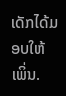ເດັກໄດ້ມອບໃຫ້ເພິ່ນ.